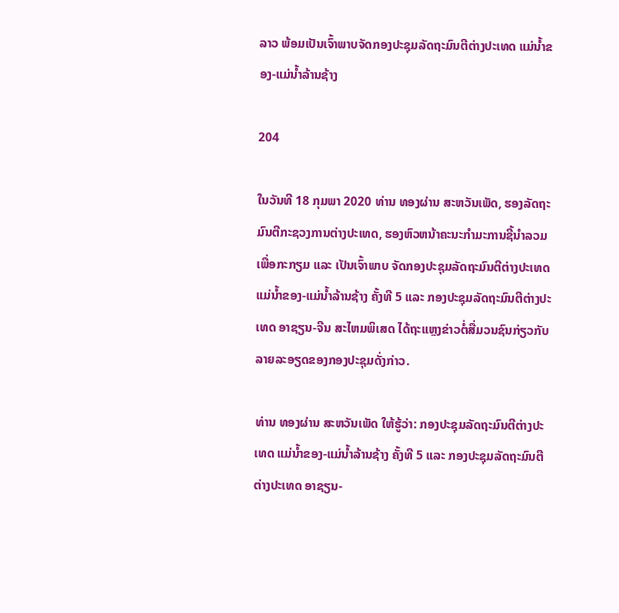ລາວ ພ້ອມເປັນເຈົ້າພາບຈັດກອງປະຊຸມລັດຖະມົນຕີຕ່າງປະເທດ ແມ່ນໍ້າຂອງ-ແມ່ນໍ້າລ້ານຊ້າງ

204

ໃນວັນທີ 18 ກຸມພາ 2020 ທ່ານ ທອງຜ່ານ ສະຫວັນເພັດ, ຮອງລັດຖະມົນຕີກະຊວງການຕ່າງປະເທດ, ຮອງຫົວຫນ້າຄະນະກໍາມະການຊີ້ນໍາລວມ ເພື່ອກະກຽມ ແລະ ເປັນເຈົ້າພາບ ຈັດກອງປະຊຸມລັດຖະມົນຕີຕ່າງປະເທດ ແມ່ນ້ຳຂອງ-ແມ່ນ້ຳລ້ານຊ້າງ ຄັ້ງທີ 5 ແລະ ກອງປະຊຸມລັດຖະມົນຕີຕ່າງປະເທດ ອາຊຽນ-ຈີນ ສະໄຫມພິເສດ ໄດ້ຖະແຫຼງຂ່າວຕໍ່ສື່ມວນຊົນກ່ຽວກັບລາຍລະອຽດຂອງກອງປະຊຸມດັ່ງກ່າວ.

ທ່ານ ທອງຜ່ານ ສະຫວັນເພັດ ໃຫ້ຮູ້ວ່າ: ກອງປະຊຸມລັດຖະມົນຕີຕ່າງປະເທດ ແມ່ນໍ້າຂອງ-ແມ່ນໍ້າລ້ານຊ້າງ ຄັ້ງທີ 5 ແລະ ກອງປະຊຸມລັດຖະມົນຕີ ຕ່າງປະເທດ ອາຊຽນ-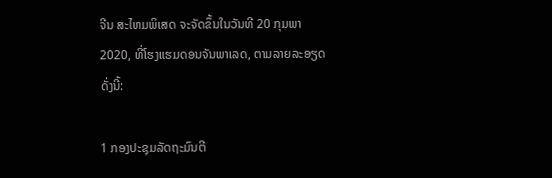ຈີນ ສະໄຫມພິເສດ ຈະຈັດຂຶ້ນໃນວັນທີ 20 ກຸມພາ 2020, ທີ່ໂຮງແຮມດອນຈັນພາເລດ, ຕາມລາຍລະອຽດດັ່ງນີ້:

1 ກອງປະຊຸມລັດຖະມົນຕີ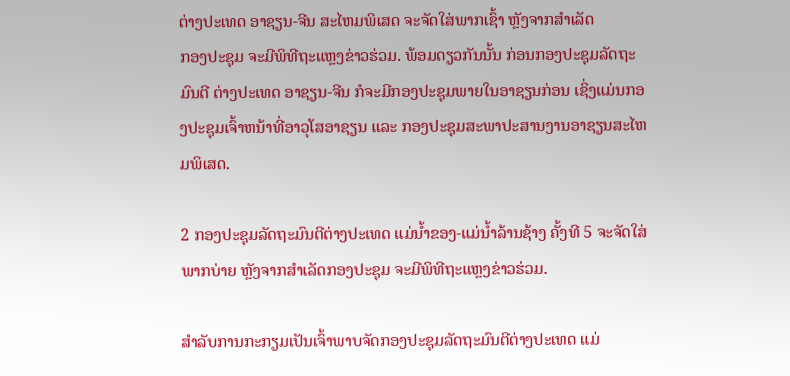ຕ່າງປະເທດ ອາຊຽນ-ຈີນ ສະໄຫມພິເສດ ຈະຈັດໃສ່ພາກເຊົ້າ ຫຼັງຈາກສໍາເລັດ
ກອງປະຊຸມ ຈະມີພິທີຖະແຫຼງຂ່າວຮ່ວມ. ພ້ອມດຽວກັນນັ້ນ ກ່ອນກອງປະຊຸມລັດຖະມົນຕີ ຕ່າງປະເທດ ອາຊຽນ-ຈີນ ກໍຈະມີກອງປະຊຸມພາຍໃນອາຊຽນກ່ອນ ເຊິ່ງແມ່ນກອງປະຊຸມເຈົ້າຫນ້າທີ່ອາວຸໂສອາຊຽນ ແລະ ກອງປະຊຸມສະພາປະສານງານອາຊຽນສະໄຫມພິເສດ.

2 ກອງປະຊຸມລັດຖະມົນຕີຕ່າງປະເທດ ແມ່ນ້ຳຂອງ-ແມ່ນ້ຳລ້ານຊ້າງ ຄັ້ງທີ 5 ຈະຈັດໃສ່ພາກບ່າຍ ຫຼັງຈາກສໍາເລັດກອງປະຊຸມ ຈະມີພິທີຖະແຫຼງຂ່າວຮ່ວມ.

ສຳລັບການກະກຽມເປັນເຈົ້າພາບຈັດກອງປະຊຸມລັດຖະມົນຕີຕ່າງປະເທດ ແມ່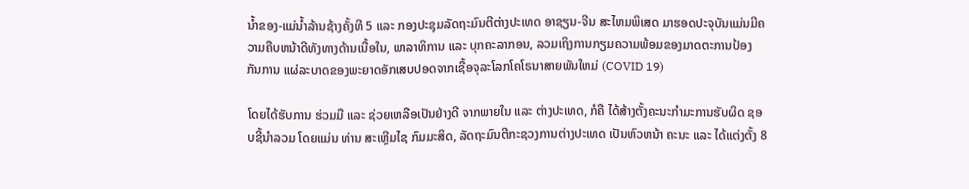ນ້ຳຂອງ-ແມ່ນ້ຳລ້ານຊ້າງຄັ້ງທີ 5 ແລະ ກອງປະຊຸມລັດຖະມົນຕີຕ່າງປະເທດ ອາຊຽນ-ຈີນ ສະໄຫມພິເສດ ມາຮອດປະຈຸບັນແມ່ນມີຄວາມຄືບຫນ້າດີທັງທາງດ້ານເນື້ອໃນ, ພາລາທິການ ແລະ ບຸກຄະລາກອນ, ລວມເຖິງການກຽມຄວາມພ້ອມຂອງມາດຕະການປ້ອງກັນການ ແຜ່ລະບາດຂອງພະຍາດອັກເສບປອດຈາກເຊື້ອຈຸລະໂລກໂຄໂຣນາສາຍພັນໃຫມ່ (COVID 19)

ໂດຍໄດ້ຮັບການ ຮ່ວມມື ແລະ ຊ່ວຍເຫລືອເປັນຢ່າງດີ ຈາກພາຍໃນ ແລະ ຕ່າງປະເທດ, ກໍຄື ໄດ້ສ້າງຕັ້ງຄະນະກໍາມະການຮັບຜິດ ຊອບຊີ້ນໍາລວມ ໂດຍແມ່ນ ທ່ານ ສະເຫຼີມໄຊ ກົມມະສິດ, ລັດຖະມົນຕີກະຊວງການຕ່າງປະເທດ ເປັນຫົວຫນ້າ ຄະນະ ແລະ ໄດ້ແຕ່ງຕັ້ງ 8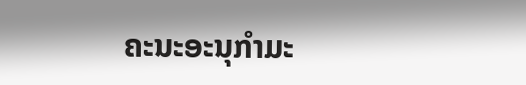ຄະນະອະນຸກໍາມະ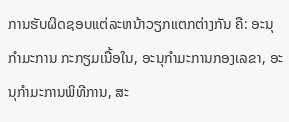ການຮັບຜິດຊອບແຕ່ລະຫນ້າວຽກແຕກຕ່າງກັນ ຄື: ອະນຸກໍາມະການ ກະກຽມເນື້ອໃນ, ອະນຸກໍາມະການກອງເລຂາ, ອະນຸກໍາມະການພິທີການ, ສະ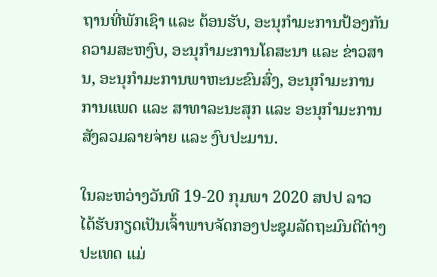ຖານທີ່ພັກເຊົາ ແລະ ຕ້ອນຮັບ, ອະນຸກໍາມະການປ້ອງກັນຄວາມສະຫງົບ, ອະນຸກໍາມະການໂຄສະນາ ແລະ ຂ່າວສານ, ອະນຸກໍາມະການພາຫະນະຂົນສົ່ງ, ອະນຸກໍາມະການການແພດ ແລະ ສາທາລະນະສຸກ ແລະ ອະນຸກໍາມະການສັງລວມລາຍຈ່າຍ ແລະ ງົບປະມານ.

ໃນລະຫວ່າງວັນທີ 19-20 ກຸມພາ 2020 ສປປ ລາວ ໄດ້ຮັບກຽດເປັນເຈົ້າພາບຈັດກອງປະຊຸມລັດຖະມົນຕີຕ່າງປະເທດ ແມ່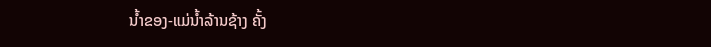ນ້ຳຂອງ-ແມ່ນ້ຳລ້ານຊ້າງ ຄັ້ງ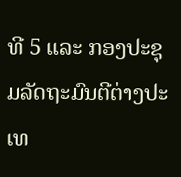ທີ 5 ແລະ ກອງປະຊຸມລັດຖະມົນຕີຕ່າງປະເທ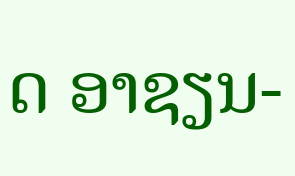ດ ອາຊຽນ-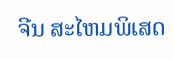ຈີນ ສະໄຫມພິເສດ